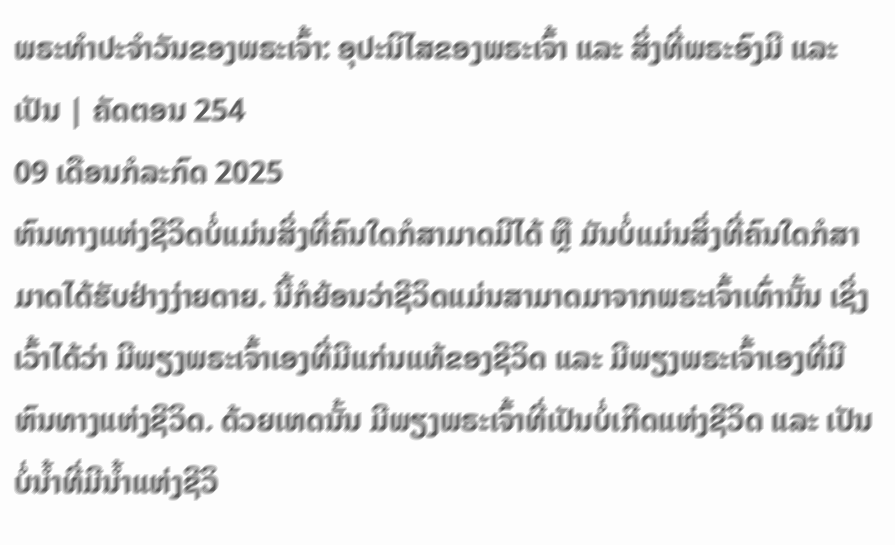ພຣະທຳປະຈຳວັນຂອງພຣະເຈົ້າ: ອຸປະນິໄສຂອງພຣະເຈົ້າ ແລະ ສິ່ງທີ່ພຣະອົງມີ ແລະ ເປັນ | ຄັດຕອນ 254
09 ເດືອນກໍລະກົດ 2025
ຫົນທາງແຫ່ງຊີວິດບໍ່ແມ່ນສິ່ງທີ່ຄົນໃດກໍສາມາດມີໄດ້ ຫຼື ມັນບໍ່ແມ່ນສິ່ງທີ່ຄົນໃດກໍສາມາດໄດ້ຮັບຢ່າງງ່າຍດາຍ. ນີ້ກໍຍ້ອນວ່າຊີວິດແມ່ນສາມາດມາຈາກພຣະເຈົ້າເທົ່ານັ້ນ ເຊິ່ງເວົ້າໄດ້ວ່າ ມີພຽງພຣະເຈົ້າເອງທີ່ມີແກ່ນແທ້ຂອງຊີວິດ ແລະ ມີພຽງພຣະເຈົ້າເອງທີ່ມີຫົນທາງແຫ່ງຊີວິດ. ດ້ວຍເຫດນັ້ນ ມີພຽງພຣະເຈົ້າທີ່ເປັນບໍ່ເກີດແຫ່ງຊີວິດ ແລະ ເປັນບໍ່ນໍ້າທີ່ມີນໍ້າແຫ່ງຊີວິ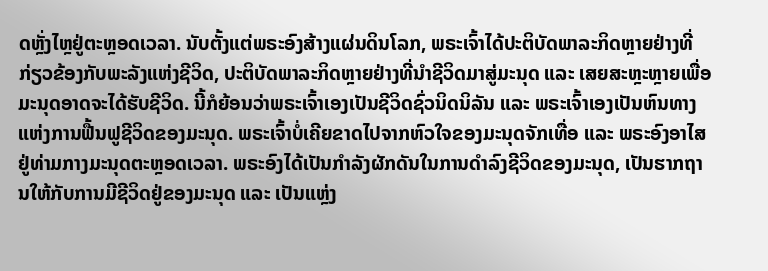ດຫຼັ່ງໄຫຼຢູ່ຕະຫຼອດເວລາ. ນັບຕັ້ງແຕ່ພຣະອົງສ້າງແຜ່ນດິນໂລກ, ພຣະເຈົ້າໄດ້ປະຕິບັດພາລະກິດຫຼາຍຢ່າງທີ່ກ່ຽວຂ້ອງກັບພະລັງແຫ່ງຊີວິດ, ປະຕິບັດພາລະກິດຫຼາຍຢ່າງທີ່ນໍາຊີວິດມາສູ່ມະນຸດ ແລະ ເສຍສະຫຼະຫຼາຍເພື່ອມະນຸດອາດຈະໄດ້ຮັບຊີວິດ. ນີ້ກໍຍ້ອນວ່າພຣະເຈົ້າເອງເປັນຊີວິດຊົ່ວນິດນິລັນ ແລະ ພຣະເຈົ້າເອງເປັນຫົນທາງແຫ່ງການຟື້ນຟູຊີວິດຂອງມະນຸດ. ພຣະເຈົ້າບໍ່ເຄີຍຂາດໄປຈາກຫົວໃຈຂອງມະນຸດຈັກເທື່ອ ແລະ ພຣະອົງອາໄສຢູ່ທ່າມກາງມະນຸດຕະຫຼອດເວລາ. ພຣະອົງໄດ້ເປັນກໍາລັງຜັກດັນໃນການດຳລົງຊີວິດຂອງມະນຸດ, ເປັນຮາກຖານໃຫ້ກັບການມີຊີວິດຢູ່ຂອງມະນຸດ ແລະ ເປັນແຫຼ່ງ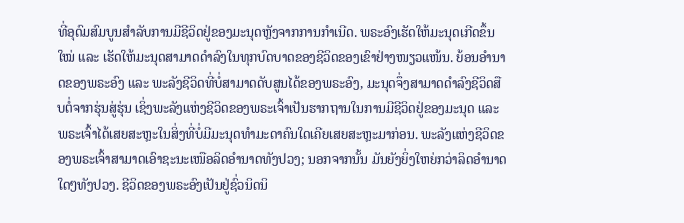ທີ່ອຸດົມສົມບູນສໍາລັບການມີຊີວິດຢູ່ຂອງມະນຸດຫຼັງຈາກການກຳເນີດ. ພຣະອົງເຮັດໃຫ້ມະນຸດເກີດຂຶ້ນໃໝ່ ແລະ ເຮັດໃຫ້ມະນຸດສາມາດດຳລົງໃນທຸກບົດບາດຂອງຊີວິດຂອງເຂົາຢ່າງໜຽວແໜ້ນ. ຍ້ອນອຳນາດຂອງພຣະອົງ ແລະ ພະລັງຊີວິດທີ່ບໍ່ສາມາດດັບສູນໄດ້ຂອງພຣະອົງ, ມະນຸດຈຶ່ງສາມາດດຳລົງຊີວິດສືບຕໍ່ຈາກຮຸ່ນສູ່ຮຸ່ນ ເຊິ່ງພະລັງແຫ່ງຊີວິດຂອງພຣະເຈົ້າເປັນຮາກຖານໃນການມີຊີວິດຢູ່ຂອງມະນຸດ ແລະ ພຣະເຈົ້າໄດ້ເສຍສະຫຼະໃນສິ່ງທີ່ບໍ່ມີມະນຸດທຳມະດາຄົນໃດເຄີຍເສຍສະຫຼະມາກ່ອນ. ພະລັງແຫ່ງຊີວິດຂອງພຣະເຈົ້າສາມາດເອົາຊະນະເໜືອລິດອຳນາດທັງປວງ; ນອກຈາກນັ້ນ ມັນຍັງຍິ່ງໃຫຍ່ກວ່າລິດອຳນາດໃດໆທັງປວງ. ຊີວິດຂອງພຣະອົງເປັນຢູ່ຊົ່ວນິດນິ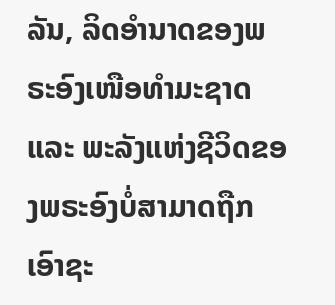ລັນ, ລິດອຳນາດຂອງພຣະອົງເໜືອທໍາມະຊາດ ແລະ ພະລັງແຫ່ງຊີວິດຂອງພຣະອົງບໍ່ສາມາດຖືກເອົາຊະ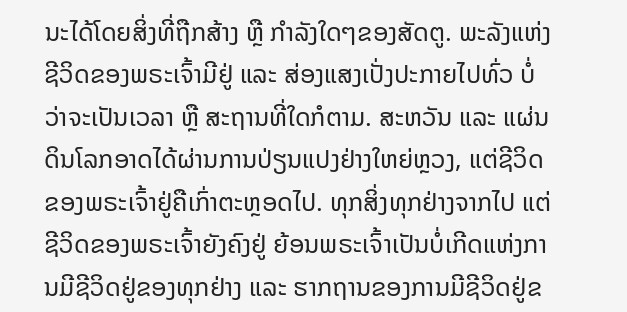ນະໄດ້ໂດຍສິ່ງທີ່ຖືກສ້າງ ຫຼື ກໍາລັງໃດໆຂອງສັດຕູ. ພະລັງແຫ່ງຊີວິດຂອງພຣະເຈົ້າມີຢູ່ ແລະ ສ່ອງແສງເປັ່ງປະກາຍໄປທົ່ວ ບໍ່ວ່າຈະເປັນເວລາ ຫຼື ສະຖານທີ່ໃດກໍຕາມ. ສະຫວັນ ແລະ ແຜ່ນດິນໂລກອາດໄດ້ຜ່ານການປ່ຽນແປງຢ່າງໃຫຍ່ຫຼວງ, ແຕ່ຊີວິດຂອງພຣະເຈົ້າຢູ່ຄືເກົ່າຕະຫຼອດໄປ. ທຸກສິ່ງທຸກຢ່າງຈາກໄປ ແຕ່ຊີວິດຂອງພຣະເຈົ້າຍັງຄົງຢູ່ ຍ້ອນພຣະເຈົ້າເປັນບໍ່ເກີດແຫ່ງການມີຊີວິດຢູ່ຂອງທຸກຢ່າງ ແລະ ຮາກຖານຂອງການມີຊີວິດຢູ່ຂ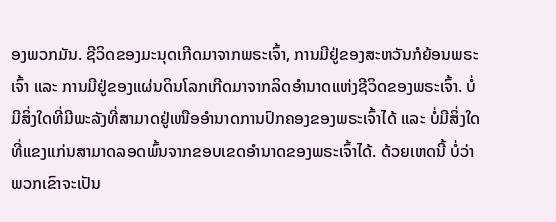ອງພວກມັນ. ຊີວິດຂອງມະນຸດເກີດມາຈາກພຣະເຈົ້າ, ການມີຢູ່ຂອງສະຫວັນກໍຍ້ອນພຣະເຈົ້າ ແລະ ການມີຢູ່ຂອງແຜ່ນດິນໂລກເກີດມາຈາກລິດອຳນາດແຫ່ງຊີວິດຂອງພຣະເຈົ້າ. ບໍ່ມີສິ່ງໃດທີ່ມີພະລັງທີ່ສາມາດຢູ່ເໜືອອຳນາດການປົກຄອງຂອງພຣະເຈົ້າໄດ້ ແລະ ບໍ່ມີສິ່ງໃດທີ່ແຂງແກ່ນສາມາດລອດພົ້ນຈາກຂອບເຂດອຳນາດຂອງພຣະເຈົ້າໄດ້. ດ້ວຍເຫດນີ້ ບໍ່ວ່າພວກເຂົາຈະເປັນ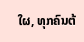ໃຜ, ທຸກຄົນຕ້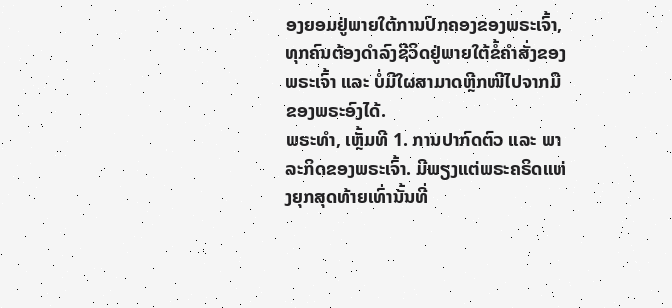ອງຍອມຢູ່ພາຍໃຕ້ການປົກຄອງຂອງພຣະເຈົ້າ, ທຸກຄົນຕ້ອງດຳລົງຊີວິດຢູ່ພາຍໃຕ້ຂໍ້ຄຳສັ່ງຂອງພຣະເຈົ້າ ແລະ ບໍ່ມີໃຜສາມາດຫຼີກໜີໄປຈາກມືຂອງພຣະອົງໄດ້.
ພຣະທຳ, ເຫຼັ້ມທີ 1. ການປາກົດຕົວ ແລະ ພາລະກິດຂອງພຣະເຈົ້າ. ມີພຽງແຕ່ພຣະຄຣິດແຫ່ງຍຸກສຸດທ້າຍເທົ່ານັ້ນທີ່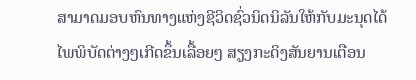ສາມາດມອບຫົນທາງແຫ່ງຊີວິດຊົ່ວນິດນິລັນໃຫ້ກັບມະນຸດໄດ້
ໄພພິບັດຕ່າງໆເກີດຂຶ້ນເລື້ອຍໆ ສຽງກະດິງສັນຍານເຕືອນ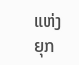ແຫ່ງຍຸກ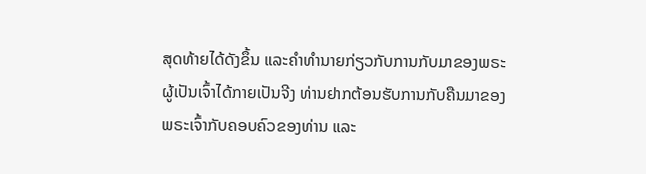ສຸດທ້າຍໄດ້ດັງຂຶ້ນ ແລະຄໍາທໍານາຍກ່ຽວກັບການກັບມາຂອງພຣະຜູ້ເປັນເຈົ້າໄດ້ກາຍເປັນຈີງ ທ່ານຢາກຕ້ອນຮັບການກັບຄືນມາຂອງພຣະເຈົ້າກັບຄອບຄົວຂອງທ່ານ ແລະ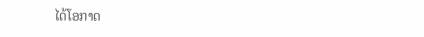ໄດ້ໂອກາດ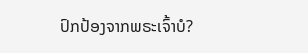ປົກປ້ອງຈາກພຣະເຈົ້າບໍ?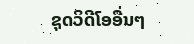ຊຸດວິດີໂອອື່ນໆ